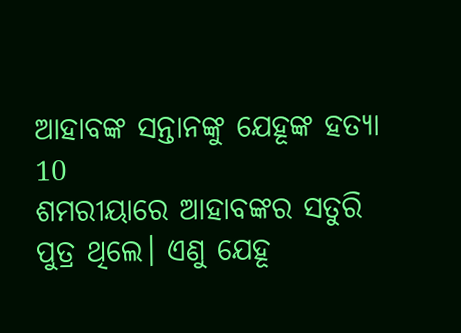ଆହାବଙ୍କ ସନ୍ତାନଙ୍କୁ ଯେହୂଙ୍କ ହତ୍ୟା
10
ଶମରୀୟାରେ ଆହାବଙ୍କର ସତୁରି ପୁତ୍ର ଥିଲେ। ଏଣୁ ଯେହୂ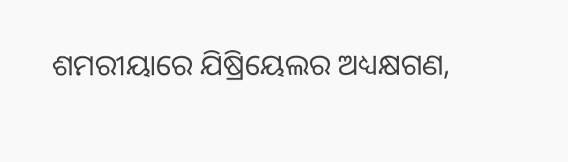ଶମରୀୟାରେ ଯିଷ୍ରିୟେଲର ଅଧ୍ୟକ୍ଷଗଣ,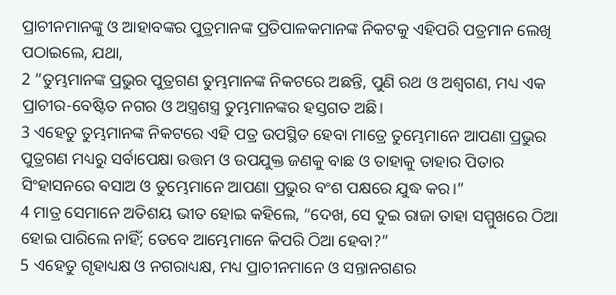ପ୍ରାଚୀନମାନଙ୍କୁ ଓ ଆହାବଙ୍କର ପୁତ୍ରମାନଙ୍କ ପ୍ରତିପାଳକମାନଙ୍କ ନିକଟକୁ ଏହିପରି ପତ୍ରମାନ ଲେଖି ପଠାଇଲେ, ଯଥା,
2 “ତୁମ୍ଭମାନଙ୍କ ପ୍ରଭୁର ପୁତ୍ରଗଣ ତୁମ୍ଭମାନଙ୍କ ନିକଟରେ ଅଛନ୍ତି, ପୁଣି ରଥ ଓ ଅଶ୍ୱଗଣ, ମଧ୍ୟ ଏକ ପ୍ରାଚୀର-ବେଷ୍ଟିତ ନଗର ଓ ଅସ୍ତ୍ରଶସ୍ତ୍ର ତୁମ୍ଭମାନଙ୍କର ହସ୍ତଗତ ଅଛି।
3 ଏହେତୁ ତୁମ୍ଭମାନଙ୍କ ନିକଟରେ ଏହି ପତ୍ର ଉପସ୍ଥିତ ହେବା ମାତ୍ରେ ତୁମ୍ଭେମାନେ ଆପଣା ପ୍ରଭୁର ପୁତ୍ରଗଣ ମଧ୍ୟରୁ ସର୍ବାପେକ୍ଷା ଉତ୍ତମ ଓ ଉପଯୁକ୍ତ ଜଣକୁ ବାଛ ଓ ତାହାକୁ ତାହାର ପିତାର ସିଂହାସନରେ ବସାଅ ଓ ତୁମ୍ଭେମାନେ ଆପଣା ପ୍ରଭୁର ବଂଶ ପକ୍ଷରେ ଯୁଦ୍ଧ କର।”
4 ମାତ୍ର ସେମାନେ ଅତିଶୟ ଭୀତ ହୋଇ କହିଲେ, “ଦେଖ, ସେ ଦୁଇ ରାଜା ତାହା ସମ୍ମୁଖରେ ଠିଆ ହୋଇ ପାରିଲେ ନାହିଁ; ତେବେ ଆମ୍ଭେମାନେ କିପରି ଠିଆ ହେବା?”
5 ଏହେତୁ ଗୃହାଧ୍ୟକ୍ଷ ଓ ନଗରାଧ୍ୟକ୍ଷ, ମଧ୍ୟ ପ୍ରାଚୀନମାନେ ଓ ସନ୍ତାନଗଣର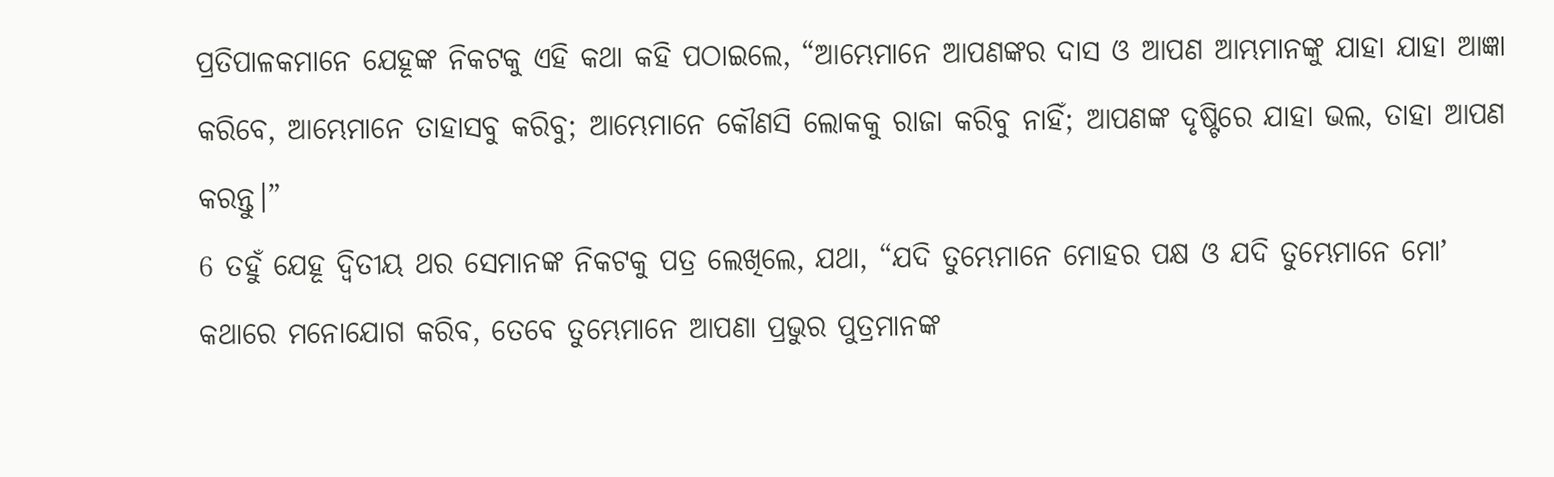ପ୍ରତିପାଳକମାନେ ଯେହୂଙ୍କ ନିକଟକୁ ଏହି କଥା କହି ପଠାଇଲେ, “ଆମ୍ଭେମାନେ ଆପଣଙ୍କର ଦାସ ଓ ଆପଣ ଆମ୍ଭମାନଙ୍କୁ ଯାହା ଯାହା ଆଜ୍ଞା କରିବେ, ଆମ୍ଭେମାନେ ତାହାସବୁ କରିବୁ; ଆମ୍ଭେମାନେ କୌଣସି ଲୋକକୁ ରାଜା କରିବୁ ନାହିଁ; ଆପଣଙ୍କ ଦୃଷ୍ଟିରେ ଯାହା ଭଲ, ତାହା ଆପଣ କରନ୍ତୁ।”
6 ତହୁଁ ଯେହୂ ଦ୍ୱିତୀୟ ଥର ସେମାନଙ୍କ ନିକଟକୁ ପତ୍ର ଲେଖିଲେ, ଯଥା, “ଯଦି ତୁମ୍ଭେମାନେ ମୋହର ପକ୍ଷ ଓ ଯଦି ତୁମ୍ଭେମାନେ ମୋʼ କଥାରେ ମନୋଯୋଗ କରିବ, ତେବେ ତୁମ୍ଭେମାନେ ଆପଣା ପ୍ରଭୁର ପୁତ୍ରମାନଙ୍କ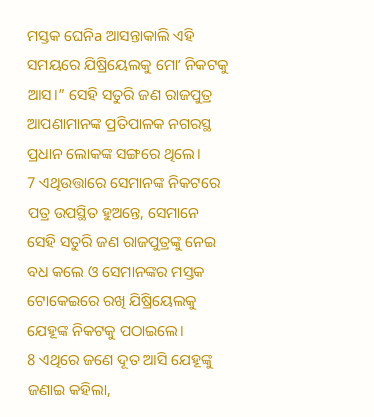ମସ୍ତକ ଘେନିa ଆସନ୍ତାକାଲି ଏହି ସମୟରେ ଯିଷ୍ରିୟେଲକୁ ମୋʼ ନିକଟକୁ ଆସ।” ସେହି ସତୁରି ଜଣ ରାଜପୁତ୍ର ଆପଣାମାନଙ୍କ ପ୍ରତିପାଳକ ନଗରସ୍ଥ ପ୍ରଧାନ ଲୋକଙ୍କ ସଙ୍ଗରେ ଥିଲେ।
7 ଏଥିଉତ୍ତାରେ ସେମାନଙ୍କ ନିକଟରେ ପତ୍ର ଉପସ୍ଥିତ ହୁଅନ୍ତେ, ସେମାନେ ସେହି ସତୁରି ଜଣ ରାଜପୁତ୍ରଙ୍କୁ ନେଇ ବଧ କଲେ ଓ ସେମାନଙ୍କର ମସ୍ତକ ଟୋକେଇରେ ରଖି ଯିଷ୍ରିୟେଲକୁ ଯେହୂଙ୍କ ନିକଟକୁ ପଠାଇଲେ।
8 ଏଥିରେ ଜଣେ ଦୂତ ଆସି ଯେହୂଙ୍କୁ ଜଣାଇ କହିଲା,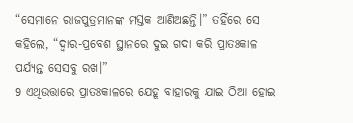“ସେମାନେ ରାଜପୁତ୍ରମାନଙ୍କ ମସ୍ତକ ଆଣିଅଛନ୍ତି।” ତହିଁରେ ସେ କହିଲେ, “ଦ୍ୱାର-ପ୍ରବେଶ ସ୍ଥାନରେ ଦୁଇ ଗଦା କରି ପ୍ରାତଃକାଳ ପର୍ଯ୍ୟନ୍ତ ସେସବୁ ରଖ।”
9 ଏଥିଉତ୍ତାରେ ପ୍ରାତଃକାଳରେ ଯେହୂ ବାହାରକୁ ଯାଇ ଠିଆ ହୋଇ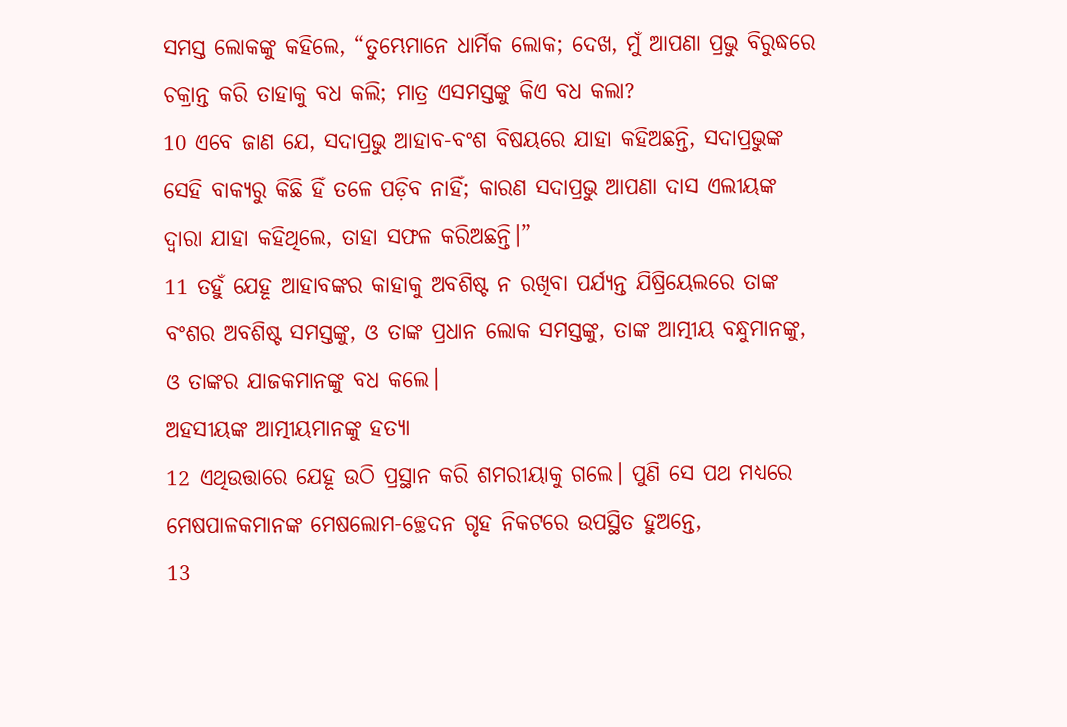ସମସ୍ତ ଲୋକଙ୍କୁ କହିଲେ, “ତୁମ୍ଭେମାନେ ଧାର୍ମିକ ଲୋକ; ଦେଖ, ମୁଁ ଆପଣା ପ୍ରଭୁ ବିରୁଦ୍ଧରେ ଚକ୍ରାନ୍ତ କରି ତାହାକୁ ବଧ କଲି; ମାତ୍ର ଏସମସ୍ତଙ୍କୁ କିଏ ବଧ କଲା?
10 ଏବେ ଜାଣ ଯେ, ସଦାପ୍ରଭୁ ଆହାବ-ବଂଶ ବିଷୟରେ ଯାହା କହିଅଛନ୍ତି, ସଦାପ୍ରଭୁଙ୍କ ସେହି ବାକ୍ୟରୁ କିଛି ହିଁ ତଳେ ପଡ଼ିବ ନାହିଁ; କାରଣ ସଦାପ୍ରଭୁ ଆପଣା ଦାସ ଏଲୀୟଙ୍କ ଦ୍ୱାରା ଯାହା କହିଥିଲେ, ତାହା ସଫଳ କରିଅଛନ୍ତି।”
11 ତହୁଁ ଯେହୂ ଆହାବଙ୍କର କାହାକୁ ଅବଶିଷ୍ଟ ନ ରଖିବା ପର୍ଯ୍ୟନ୍ତ ଯିଷ୍ରିୟେଲରେ ତାଙ୍କ ବଂଶର ଅବଶିଷ୍ଟ ସମସ୍ତଙ୍କୁ, ଓ ତାଙ୍କ ପ୍ରଧାନ ଲୋକ ସମସ୍ତଙ୍କୁ, ତାଙ୍କ ଆତ୍ମୀୟ ବନ୍ଧୁମାନଙ୍କୁ, ଓ ତାଙ୍କର ଯାଜକମାନଙ୍କୁ ବଧ କଲେ।
ଅହସୀୟଙ୍କ ଆତ୍ମୀୟମାନଙ୍କୁ ହତ୍ୟା
12 ଏଥିଉତ୍ତାରେ ଯେହୂ ଉଠି ପ୍ରସ୍ଥାନ କରି ଶମରୀୟାକୁ ଗଲେ। ପୁଣି ସେ ପଥ ମଧ୍ୟରେ ମେଷପାଳକମାନଙ୍କ ମେଷଲୋମ-ଚ୍ଛେଦନ ଗୃହ ନିକଟରେ ଉପସ୍ଥିତ ହୁଅନ୍ତେ,
13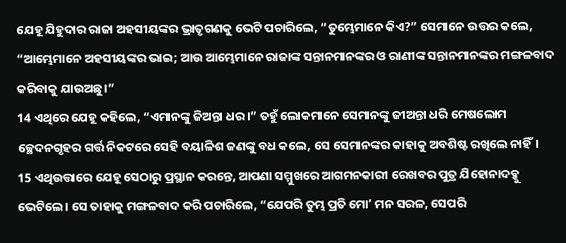ଯେହୂ ଯିହୁଦାର ରାଜା ଅହସୀୟଙ୍କର ଭ୍ରାତୃଗଣକୁ ଭେଟି ପଚାରିଲେ, “ତୁମ୍ଭେମାନେ କିଏ?” ସେମାନେ ଉତ୍ତର କଲେ, “ଆମ୍ଭେମାନେ ଅହସୀୟଙ୍କର ଭାଇ; ଆଉ ଆମ୍ଭେମାନେ ରାଜାଙ୍କ ସନ୍ତାନମାନଙ୍କର ଓ ରାଣୀଙ୍କ ସନ୍ତାନମାନଙ୍କର ମଙ୍ଗଳବାଦ କରିବାକୁ ଯାଉଅଛୁ।”
14 ଏଥିରେ ଯେହୂ କହିଲେ, “ଏମାନଙ୍କୁ ଜିଅନ୍ତା ଧର।” ତହୁଁ ଲୋକମାନେ ସେମାନଙ୍କୁ ଜୀଅନ୍ତା ଧରି ମେଷଲୋମ ଚ୍ଛେଦନଗୃହର ଗର୍ତ୍ତ ନିକଟରେ ସେହି ବୟାଳିଶ ଜଣଙ୍କୁ ବଧ କଲେ, ସେ ସେମାନଙ୍କର କାହାକୁ ଅବଶିଷ୍ଟ ରଖିଲେ ନାହିଁ।
15 ଏଥିଉତ୍ତାରେ ଯେହୂ ସେଠାରୁ ପ୍ରସ୍ଥାନ କରନ୍ତେ, ଆପଣା ସମ୍ମୁଖରେ ଆଗମନକାରୀ ରେଖବର ପୁତ୍ର ଯିହୋନାଦବ୍କୁ ଭେଟିଲେ। ସେ ତାହାକୁ ମଙ୍ଗଳବାଦ କରି ପଚାରିଲେ, “ଯେପରି ତୁମ୍ଭ ପ୍ରତି ମୋʼ ମନ ସରଳ, ସେପରି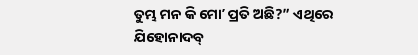ତୁମ୍ଭ ମନ କି ମୋʼ ପ୍ରତି ଅଛି?” ଏଥିରେ ଯିହୋନାଦବ୍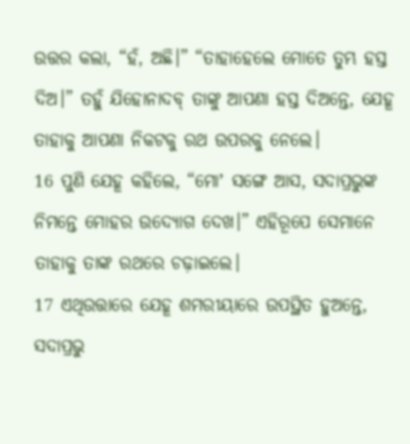ଉତ୍ତର କଲା, “ହଁ, ଅଛି।” “ତାହାହେଲେ ମୋତେ ତୁମ୍ଭ ହସ୍ତ ଦିଅ।” ତହୁଁ ଯିହୋନାଦବ୍ ତାଙ୍କୁ ଆପଣା ହସ୍ତ ଦିଅନ୍ତେ, ଯେହୂ ତାହାକୁ ଆପଣା ନିକଟକୁ ରଥ ଉପରକୁ ନେଲେ।
16 ପୁଣି ଯେହୂ କହିଲେ, “ମୋʼ ସଙ୍ଗେ ଆସ, ସଦାପ୍ରଭୁଙ୍କ ନିମନ୍ତେ ମୋହର ଉଦ୍ଯୋଗ ଦେଖ।” ଏହିରୂପେ ସେମାନେ ତାହାକୁ ତାଙ୍କ ରଥରେ ଚଢ଼ାଇଲେ।
17 ଏଥିଉତ୍ତାରେ ଯେହୂ ଶମରୀୟାରେ ଉପସ୍ଥିତ ହୁଅନ୍ତେ, ସଦାପ୍ରଭୁ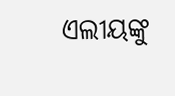ଏଲୀୟଙ୍କୁ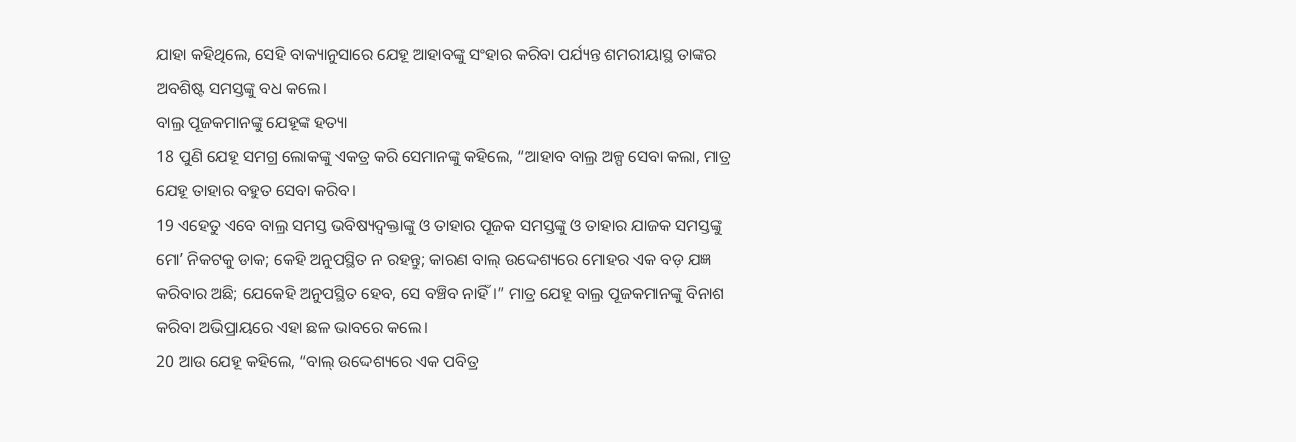ଯାହା କହିଥିଲେ, ସେହି ବାକ୍ୟାନୁସାରେ ଯେହୂ ଆହାବଙ୍କୁ ସଂହାର କରିବା ପର୍ଯ୍ୟନ୍ତ ଶମରୀୟାସ୍ଥ ତାଙ୍କର ଅବଶିଷ୍ଟ ସମସ୍ତଙ୍କୁ ବଧ କଲେ।
ବାଲ୍ର ପୂଜକମାନଙ୍କୁ ଯେହୂଙ୍କ ହତ୍ୟା
18 ପୁଣି ଯେହୂ ସମଗ୍ର ଲୋକଙ୍କୁ ଏକତ୍ର କରି ସେମାନଙ୍କୁ କହିଲେ, “ଆହାବ ବାଲ୍ର ଅଳ୍ପ ସେବା କଲା, ମାତ୍ର ଯେହୂ ତାହାର ବହୁତ ସେବା କରିବ।
19 ଏହେତୁ ଏବେ ବାଲ୍ର ସମସ୍ତ ଭବିଷ୍ୟଦ୍ବକ୍ତାଙ୍କୁ ଓ ତାହାର ପୂଜକ ସମସ୍ତଙ୍କୁ ଓ ତାହାର ଯାଜକ ସମସ୍ତଙ୍କୁ ମୋʼ ନିକଟକୁ ଡାକ; କେହି ଅନୁପସ୍ଥିତ ନ ରହନ୍ତୁ; କାରଣ ବାଲ୍ ଉଦ୍ଦେଶ୍ୟରେ ମୋହର ଏକ ବଡ଼ ଯଜ୍ଞ କରିବାର ଅଛି; ଯେକେହି ଅନୁପସ୍ଥିତ ହେବ, ସେ ବଞ୍ଚିବ ନାହିଁ।” ମାତ୍ର ଯେହୂ ବାଲ୍ର ପୂଜକମାନଙ୍କୁ ବିନାଶ କରିବା ଅଭିପ୍ରାୟରେ ଏହା ଛଳ ଭାବରେ କଲେ।
20 ଆଉ ଯେହୂ କହିଲେ, “ବାଲ୍ ଉଦ୍ଦେଶ୍ୟରେ ଏକ ପବିତ୍ର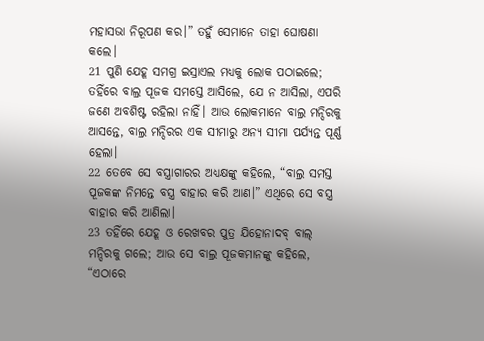ମହାସଭା ନିରୂପଣ କର।” ତହୁଁ ସେମାନେ ତାହା ଘୋଷଣା କଲେ।
21 ପୁଣି ଯେହୂ ସମଗ୍ର ଇସ୍ରାଏଲ ମଧ୍ୟକୁ ଲୋକ ପଠାଇଲେ; ତହିଁରେ ବାଲ୍ର ପୂଜକ ସମସ୍ତେ ଆସିଲେ, ଯେ ନ ଆସିଲା, ଏପରି ଜଣେ ଅବଶିଷ୍ଟ ରହିଲା ନାହିଁ। ଆଉ ଲୋକମାନେ ବାଲ୍ର ମନ୍ଦିରକୁ ଆସନ୍ତେ, ବାଲ୍ର ମନ୍ଦିରର ଏକ ସୀମାରୁ ଅନ୍ୟ ସୀମା ପର୍ଯ୍ୟନ୍ତ ପୂର୍ଣ୍ଣ ହେଲା।
22 ତେବେ ସେ ବସ୍ତ୍ରାଗାରର ଅଧ୍ୟକ୍ଷଙ୍କୁ କହିଲେ, “ବାଲ୍ର ସମସ୍ତ ପୂଜକଙ୍କ ନିମନ୍ତେ ବସ୍ତ୍ର ବାହାର କରି ଆଣ।” ଏଥିରେ ସେ ବସ୍ତ୍ର ବାହାର କରି ଆଣିଲା।
23 ତହିଁରେ ଯେହୂ ଓ ରେଖବର ପୁତ୍ର ଯିହୋନାଦବ୍ ବାଲ୍ ମନ୍ଦିରକୁ ଗଲେ; ଆଉ ସେ ବାଲ୍ର ପୂଜକମାନଙ୍କୁ କହିଲେ, “ଏଠାରେ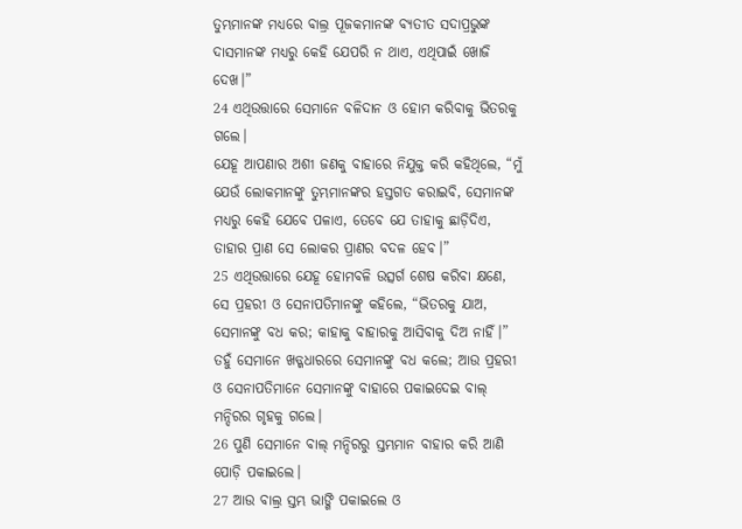ତୁମ୍ଭମାନଙ୍କ ମଧ୍ୟରେ ବାଲ୍ର ପୂଜକମାନଙ୍କ ବ୍ୟତୀତ ସଦାପ୍ରଭୁଙ୍କ ଦାସମାନଙ୍କ ମଧ୍ୟରୁ କେହି ଯେପରି ନ ଥାଏ, ଏଥିପାଇଁ ଖୋଜି ଦେଖ।”
24 ଏଥିଉତ୍ତାରେ ସେମାନେ ବଳିଦାନ ଓ ହୋମ କରିବାକୁ ଭିତରକୁ ଗଲେ।
ଯେହୂ ଆପଣାର ଅଶୀ ଜଣକୁ ବାହାରେ ନିଯୁକ୍ତ କରି କହିଥିଲେ, “ମୁଁ ଯେଉଁ ଲୋକମାନଙ୍କୁ ତୁମ୍ଭମାନଙ୍କର ହସ୍ତଗତ କରାଇବି, ସେମାନଙ୍କ ମଧ୍ୟରୁ କେହି ଯେବେ ପଳାଏ, ତେବେ ଯେ ତାହାକୁ ଛାଡ଼ିଦିଏ, ତାହାର ପ୍ରାଣ ସେ ଲୋକର ପ୍ରାଣର ବଦଳ ହେବ।”
25 ଏଥିଉତ୍ତାରେ ଯେହୂ ହୋମବଳି ଉତ୍ସର୍ଗ ଶେଷ କରିବା କ୍ଷଣେ, ସେ ପ୍ରହରୀ ଓ ସେନାପତିମାନଙ୍କୁ କହିଲେ, “ଭିତରକୁ ଯାଅ, ସେମାନଙ୍କୁ ବଧ କର; କାହାକୁ ବାହାରକୁ ଆସିବାକୁ ଦିଅ ନାହିଁ।” ତହୁଁ ସେମାନେ ଖଡ୍ଗଧାରରେ ସେମାନଙ୍କୁ ବଧ କଲେ; ଆଉ ପ୍ରହରୀ ଓ ସେନାପତିମାନେ ସେମାନଙ୍କୁ ବାହାରେ ପକାଇଦେଇ ବାଲ୍ ମନ୍ଦିରର ଗୃହକୁ ଗଲେ।
26 ପୁଣି ସେମାନେ ବାଲ୍ ମନ୍ଦିରରୁ ସ୍ତମ୍ଭମାନ ବାହାର କରି ଆଣି ପୋଡ଼ି ପକାଇଲେ।
27 ଆଉ ବାଲ୍ର ସ୍ତମ୍ଭ ଭାଙ୍ଗି ପକାଇଲେ ଓ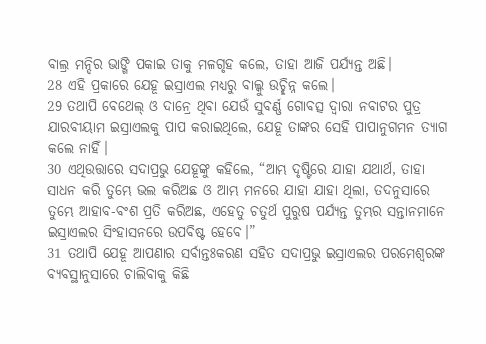ବାଲ୍ର ମନ୍ଦିର ଭାଙ୍ଗି ପକାଇ ତାକୁ ମଳଗୃହ କଲେ, ତାହା ଆଜି ପର୍ଯ୍ୟନ୍ତ ଅଛି।
28 ଏହି ପ୍ରକାରେ ଯେହୂ ଇସ୍ରାଏଲ ମଧ୍ୟରୁ ବାଲ୍କୁ ଉଚ୍ଛିନ୍ନ କଲେ।
29 ତଥାପି ବେଥେଲ୍ ଓ ଦାନ୍ରେ ଥିବା ଯେଉଁ ସୁବର୍ଣ୍ଣ ଗୋବତ୍ସ ଦ୍ୱାରା ନବାଟର ପୁତ୍ର ଯାରବୀୟାମ ଇସ୍ରାଏଲକୁ ପାପ କରାଇଥିଲେ, ଯେହୂ ତାଙ୍କର ସେହି ପାପାନୁଗମନ ତ୍ୟାଗ କଲେ ନାହିଁ।
30 ଏଥିଉତ୍ତାରେ ସଦାପ୍ରଭୁ ଯେହୂଙ୍କୁ କହିଲେ, “ଆମ୍ଭ ଦୃଷ୍ଟିରେ ଯାହା ଯଥାର୍ଥ, ତାହା ସାଧନ କରି ତୁମ୍ଭେ ଭଲ କରିଅଛ ଓ ଆମ୍ଭ ମନରେ ଯାହା ଯାହା ଥିଲା, ତଦନୁସାରେ ତୁମ୍ଭେ ଆହାବ-ବଂଶ ପ୍ରତି କରିଅଛ, ଏହେତୁ ଚତୁର୍ଥ ପୁରୁଷ ପର୍ଯ୍ୟନ୍ତ ତୁମ୍ଭର ସନ୍ତାନମାନେ ଇସ୍ରାଏଲର ସିଂହାସନରେ ଉପବିଷ୍ଟ ହେବେ।”
31 ତଥାପି ଯେହୂ ଆପଣାର ସର୍ବାନ୍ତଃକରଣ ସହିତ ସଦାପ୍ରଭୁ ଇସ୍ରାଏଲର ପରମେଶ୍ୱରଙ୍କ ବ୍ୟବସ୍ଥାନୁସାରେ ଚାଲିବାକୁ କିଛି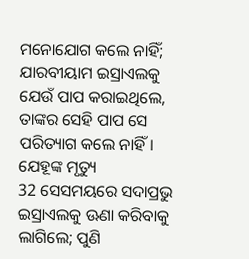ମନୋଯୋଗ କଲେ ନାହିଁ; ଯାରବୀୟାମ ଇସ୍ରାଏଲକୁ ଯେଉଁ ପାପ କରାଇଥିଲେ, ତାଙ୍କର ସେହି ପାପ ସେ ପରିତ୍ୟାଗ କଲେ ନାହିଁ।
ଯେହୂଙ୍କ ମୃତ୍ୟୁ
32 ସେସମୟରେ ସଦାପ୍ରଭୁ ଇସ୍ରାଏଲକୁ ଊଣା କରିବାକୁ ଲାଗିଲେ; ପୁଣି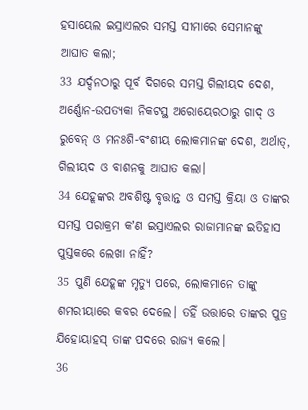ହସାୟେଲ ଇସ୍ରାଏଲର ସମସ୍ତ ସୀମାରେ ସେମାନଙ୍କୁ ଆଘାତ କଲା;
33 ଯର୍ଦ୍ଦନଠାରୁ ପୂର୍ବ ଦିଗରେ ସମସ୍ତ ଗିଲୀୟଦ ଦେଶ, ଅର୍ଣ୍ଣୋନ-ଉପତ୍ୟକା ନିକଟସ୍ଥ ଅରୋୟେରଠାରୁ ଗାଦ୍ ଓ ରୁବେନ୍ ଓ ମନଃଶି-ବଂଶୀୟ ଲୋକମାନଙ୍କ ଦେଶ, ଅର୍ଥାତ୍, ଗିଲୀୟଦ ଓ ବାଶନକୁ ଆଘାତ କଲା।
34 ଯେହୂଙ୍କର ଅବଶିଷ୍ଟ ବୃତ୍ତାନ୍ତ ଓ ସମସ୍ତ କ୍ରିୟା ଓ ତାଙ୍କର ସମସ୍ତ ପରାକ୍ରମ କʼଣ ଇସ୍ରାଏଲର ରାଜାମାନଙ୍କ ଇତିହାସ ପୁସ୍ତକରେ ଲେଖା ନାହିଁ?
35 ପୁଣି ଯେହୂଙ୍କ ମୃତ୍ୟୁ ପରେ, ଲୋକମାନେ ତାଙ୍କୁ ଶମରୀୟାରେ କବର ଦେଲେ। ତହିଁ ଉତ୍ତାରେ ତାଙ୍କର ପୁତ୍ର ଯିହୋୟାହସ୍ ତାଙ୍କ ପଦରେ ରାଜ୍ୟ କଲେ।
36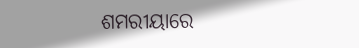ଶମରୀୟାରେ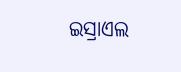ଇସ୍ରାଏଲ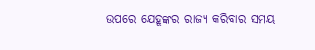ଉପରେ ଯେହୂଙ୍କର ରାଜ୍ୟ କରିବାର ସମୟ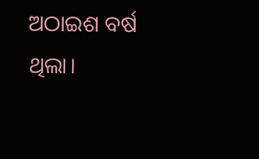ଅଠାଇଶ ବର୍ଷ ଥିଲା।